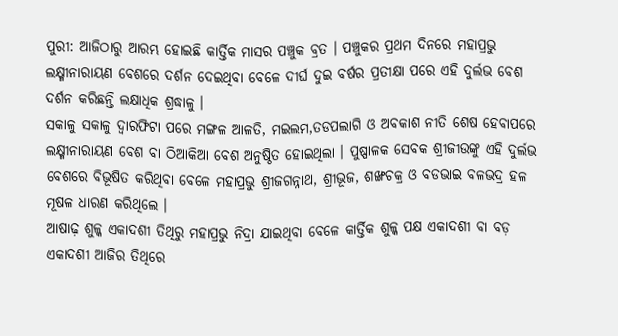ପୁରୀ: ଆଜିଠାରୁ ଆରମ୍ଭ ହୋଇଛି କାର୍ତ୍ତିକ ମାସର ପଞ୍ଚୁକ ବ୍ରତ । ପଞ୍ଚୁକର ପ୍ରଥମ ଦିନରେ ମହାପ୍ରଭୁ ଲକ୍ଷ୍ମୀନାରାୟଣ ବେଶରେ ଦର୍ଶନ ଦେଇଥିବା ବେଳେ ଦୀର୍ଘ ଦୁଇ ବର୍ଷର ପ୍ରତୀକ୍ଷା ପରେ ଏହି ଦୁର୍ଲଭ ବେଶ ଦର୍ଶନ କରିଛନ୍ତି ଲକ୍ଷାଧିକ ଶ୍ରଦ୍ଧାଳୁ ।
ସକାଳୁ ସକାଳୁ ଦ୍ୱାରଫିଟା ପରେ ମଙ୍ଗଳ ଆଳତି, ମଇଲମ,ତଡପଲାଗି ଓ ଅବକାଶ ନୀତି ଶେଷ ହେବାପରେ ଲକ୍ଷ୍ମୀନାରାୟଣ ବେଶ ବା ଠିଆକିଆ ବେଶ ଅନୁଷ୍ଠିତ ହୋଇଥିଲା । ପୁଷ୍ପାଳକ ସେବକ ଶ୍ରୀଜୀଉଙ୍କୁ ଏହି ଦୁର୍ଲଭ ବେଶରେ ବିଭୂଷିତ କରିଥିବା ବେଳେ ମହାପ୍ରଭୁ ଶ୍ରୀଜଗନ୍ନାଥ, ଶ୍ରୀଭୂଜ, ଶଙ୍ଖଚକ୍ର ଓ ବଡଭାଇ ବଳଭଦ୍ର ହଳ ମୂଷଳ ଧାରଣ କରିଥିଲେ ।
ଆଷାଢ଼ ଶୁଳ୍କ ଏକାଦଶୀ ତିଥିରୁ ମହାପ୍ରଭୁ ନିଦ୍ରା ଯାଇଥିବା ବେଳେ କାର୍ତ୍ତିକ ଶୁଳ୍କ ପକ୍ଷ ଏକାଦଶୀ ବା ବଡ଼ ଏକାଦଶୀ ଆଜିର ତିଥିରେ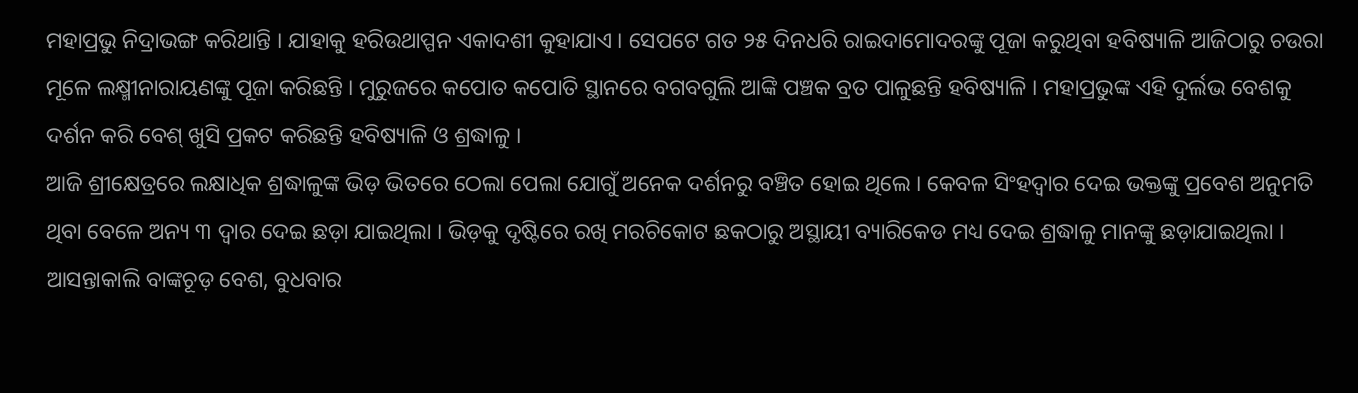ମହାପ୍ରଭୁ ନିଦ୍ରାଭଙ୍ଗ କରିଥାନ୍ତି । ଯାହାକୁ ହରିଉଥାପ୍ପନ ଏକାଦଶୀ କୁହାଯାଏ । ସେପଟେ ଗତ ୨୫ ଦିନଧରି ରାଇଦାମୋଦରଙ୍କୁ ପୂଜା କରୁଥିବା ହବିଷ୍ୟାଳି ଆଜିଠାରୁ ଚଉରା ମୂଳେ ଲକ୍ଷ୍ମୀନାରାୟଣଙ୍କୁ ପୂଜା କରିଛନ୍ତି । ମୁରୁଜରେ କପୋତ କପୋତି ସ୍ଥାନରେ ବଗବଗୁଲି ଆଙ୍କି ପଞ୍ଚକ ବ୍ରତ ପାଳୁଛନ୍ତି ହବିଷ୍ୟାଳି । ମହାପ୍ରଭୁଙ୍କ ଏହି ଦୁର୍ଲଭ ବେଶକୁ ଦର୍ଶନ କରି ବେଶ୍ ଖୁସି ପ୍ରକଟ କରିଛନ୍ତି ହବିଷ୍ୟାଳି ଓ ଶ୍ରଦ୍ଧାଳୁ ।
ଆଜି ଶ୍ରୀକ୍ଷେତ୍ରରେ ଲକ୍ଷାଧିକ ଶ୍ରଦ୍ଧାଳୁଙ୍କ ଭିଡ଼ ଭିତରେ ଠେଲା ପେଲା ଯୋଗୁଁ ଅନେକ ଦର୍ଶନରୁ ବଞ୍ଚିତ ହୋଇ ଥିଲେ । କେବଳ ସିଂହଦ୍ୱାର ଦେଇ ଭକ୍ତଙ୍କୁ ପ୍ରବେଶ ଅନୁମତି ଥିବା ବେଳେ ଅନ୍ୟ ୩ ଦ୍ୱାର ଦେଇ ଛଡ଼ା ଯାଇଥିଲା । ଭିଡ଼କୁ ଦୃଷ୍ଟିରେ ରଖି ମରଚିକୋଟ ଛକଠାରୁ ଅସ୍ଥାୟୀ ବ୍ୟାରିକେଡ ମଧ୍ୟ ଦେଇ ଶ୍ରଦ୍ଧାଳୁ ମାନଙ୍କୁ ଛଡ଼ାଯାଇଥିଲା । ଆସନ୍ତାକାଲି ବାଙ୍କଚୂଡ଼ ବେଶ, ବୁଧବାର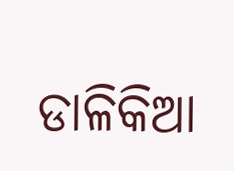ଡାଳିକିଆ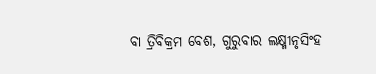ବା ତ୍ରିବିକ୍ରମ ବେଶ, ଗୁରୁବାର ଲକ୍ଷ୍ମୀନୃସିଂହ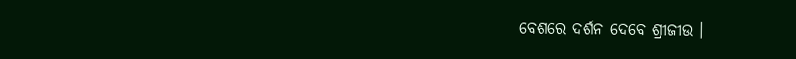ବେଶରେ ଦର୍ଶନ ଦେବେ ଶ୍ରୀଜୀଉ ।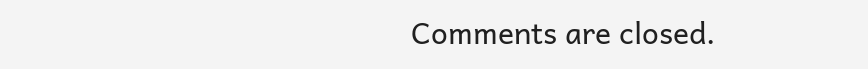Comments are closed.